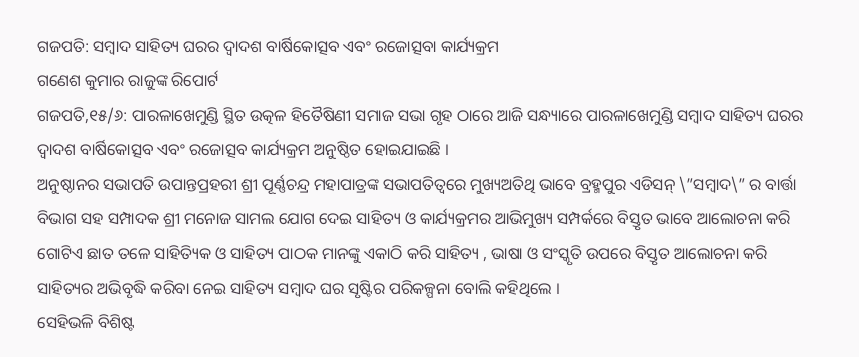ଗଜପତି: ସମ୍ବାଦ ସାହିତ୍ୟ ଘରର ଦ୍ୱାଦଶ ବାର୍ଷିକୋତ୍ସବ ଏବଂ ରଜୋତ୍ସବା କାର୍ଯ୍ୟକ୍ରମ
ଗଣେଶ କୁମାର ରାଜୁଙ୍କ ରିପୋର୍ଟ
ଗଜପତି,୧୫/୬: ପାରଳାଖେମୁଣ୍ଡି ସ୍ଥିତ ଉତ୍କଳ ହିତୈଷିଣୀ ସମାଜ ସଭା ଗୃହ ଠାରେ ଆଜି ସନ୍ଧ୍ୟାରେ ପାରଳାଖେମୁଣ୍ଡି ସମ୍ବାଦ ସାହିତ୍ୟ ଘରର ଦ୍ୱାଦଶ ବାର୍ଷିକୋତ୍ସବ ଏବଂ ରଜୋତ୍ସବ କାର୍ଯ୍ୟକ୍ରମ ଅନୁଷ୍ଠିତ ହୋଇଯାଇଛି ।
ଅନୁଷ୍ଠାନର ସଭାପତି ଉପାନ୍ତପ୍ରହରୀ ଶ୍ରୀ ପୂର୍ଣ୍ଣଚନ୍ଦ୍ର ମହାପାତ୍ରଙ୍କ ସଭାପତିତ୍ବରେ ମୁଖ୍ୟଅତିଥି ଭାବେ ବ୍ରହ୍ମପୁର ଏଡିସନ୍ \”ସମ୍ବାଦ\” ର ବାର୍ତ୍ତା ବିଭାଗ ସହ ସମ୍ପାଦକ ଶ୍ରୀ ମନୋଜ ସାମଲ ଯୋଗ ଦେଇ ସାହିତ୍ୟ ଓ କାର୍ଯ୍ୟକ୍ରମର ଆଭିମୁଖ୍ୟ ସମ୍ପର୍କରେ ବିସ୍ତୃତ ଭାବେ ଆଲୋଚନା କରି ଗୋଟିଏ ଛାତ ତଳେ ସାହିତ୍ୟିକ ଓ ସାହିତ୍ୟ ପାଠକ ମାନଙ୍କୁ ଏକାଠି କରି ସାହିତ୍ୟ , ଭାଷା ଓ ସଂସ୍କୃତି ଉପରେ ବିସ୍ତୃତ ଆଲୋଚନା କରି ସାହିତ୍ୟର ଅଭିବୃଦ୍ଧି କରିବା ନେଇ ସାହିତ୍ୟ ସମ୍ବାଦ ଘର ସୃଷ୍ଟିର ପରିକଳ୍ପନା ବୋଲି କହିଥିଲେ ।
ସେହିଭଳି ବିଶିଷ୍ଟ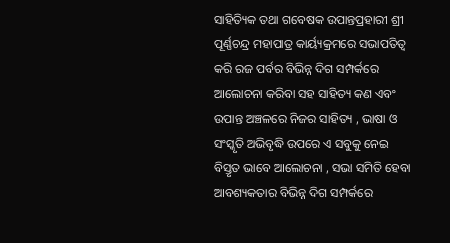ସାହିତ୍ୟିକ ତଥା ଗବେଷକ ଉପାନ୍ତପ୍ରହାରୀ ଶ୍ରୀ ପୂର୍ଣ୍ଣଚନ୍ଦ୍ର ମହାପାତ୍ର କାର୍ୟ୍ୟକ୍ରମରେ ସଭାପତିତ୍ବ କରି ରଜ ପର୍ବର ବିଭିନ୍ନ ଦିଗ ସମ୍ପର୍କରେ ଆଲୋଚନା କରିବା ସହ ସାହିତ୍ୟ କଣ ଏବଂ ଉପାନ୍ତ ଅଞ୍ଚଳରେ ନିଜର ସାହିତ୍ୟ , ଭାଷା ଓ ସଂସ୍କୃତି ଅଭିବୃଦ୍ଧି ଉପରେ ଏ ସବୁକୁ ନେଇ ବିସ୍ତୃତ ଭାବେ ଆଲୋଚନା , ସଭା ସମିତି ହେବା ଆବଶ୍ୟକତାର ବିଭିନ୍ନ ଦିଗ ସମ୍ପର୍କରେ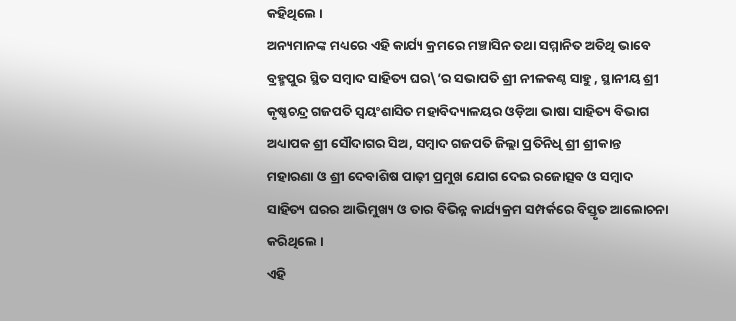କହିଥିଲେ ।
ଅନ୍ୟମାନଙ୍କ ମଧ୍ୟରେ ଏହି କାର୍ଯ୍ୟ କ୍ରମରେ ମଞ୍ଚାସିନ ତଥା ସମ୍ମାନିତ ଅତିଥି ଭାବେ ବ୍ରହ୍ମପୁର ସ୍ଥିତ ସମ୍ବାଦ ସାହିତ୍ୟ ଘର\’ର ସଭାପତି ଶ୍ରୀ ନୀଳକଣ୍ଠ ସାହୁ , ସ୍ଥାନୀୟ ଶ୍ରୀ କୃଷ୍ଣଚନ୍ଦ୍ର ଗଜପତି ସ୍ଵୟଂଶାସିତ ମହାବିଦ୍ୟାଳୟର ଓଡ଼ିଆ ଭାଷା ସାହିତ୍ୟ ବିଭାଗ ଅଧ୍ୟାପକ ଶ୍ରୀ ସୌଦାଗର ସିଅ, ସମ୍ବାଦ ଗଜପତି ଜିଲ୍ଲା ପ୍ରତିନିଧି ଶ୍ରୀ ଶ୍ରୀକାନ୍ତ ମହାରଣା ଓ ଶ୍ରୀ ଦେବାଶିଷ ପାଢ଼ୀ ପ୍ରମୁଖ ଯୋଗ ଦେଇ ରଜୋତ୍ସବ ଓ ସମ୍ବାଦ ସାହିତ୍ୟ ଘରର ଆଭିମୁଖ୍ୟ ଓ ତାର ବିଭିନ୍ନ କାର୍ଯ୍ୟକ୍ରମ ସମ୍ପର୍କରେ ବିସ୍ତୃତ ଆଲୋଚନା କରିଥିଲେ ।
ଏହି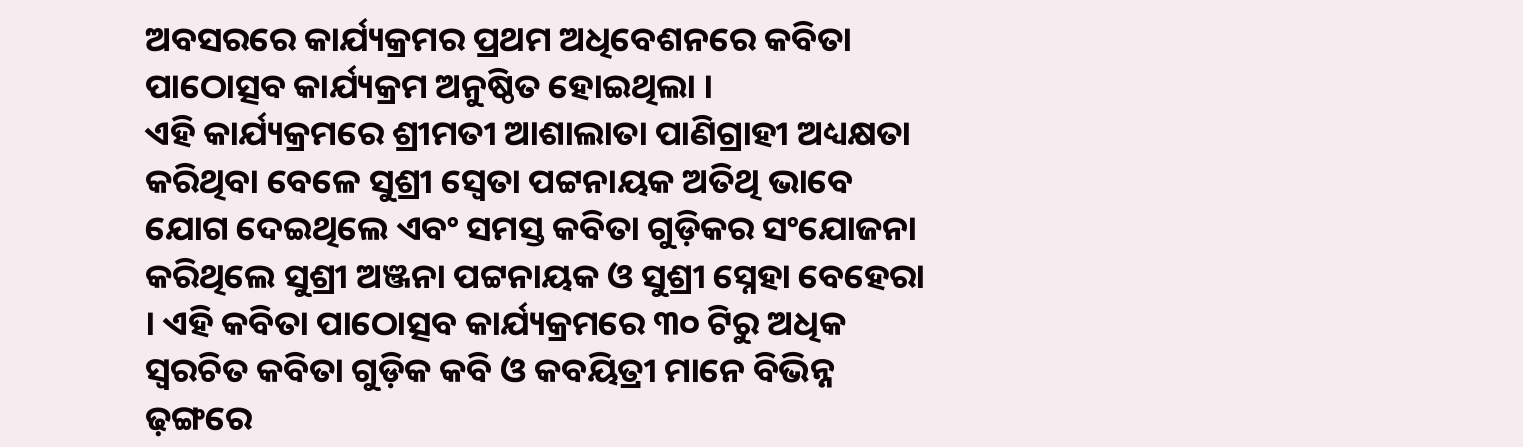ଅବସରରେ କାର୍ଯ୍ୟକ୍ରମର ପ୍ରଥମ ଅଧିବେଶନରେ କବିତା ପାଠୋତ୍ସବ କାର୍ଯ୍ୟକ୍ରମ ଅନୁଷ୍ଠିତ ହୋଇଥିଲା ।
ଏହି କାର୍ଯ୍ୟକ୍ରମରେ ଶ୍ରୀମତୀ ଆଶାଲାତା ପାଣିଗ୍ରାହୀ ଅଧ୍ୟକ୍ଷତା କରିଥିବା ବେଳେ ସୁଶ୍ରୀ ସ୍ୱେତା ପଟ୍ଟନାୟକ ଅତିଥି ଭାବେ ଯୋଗ ଦେଇଥିଲେ ଏବଂ ସମସ୍ତ କବିତା ଗୁଡ଼ିକର ସଂଯୋଜନା କରିଥିଲେ ସୁଶ୍ରୀ ଅଞ୍ଜନା ପଟ୍ଟନାୟକ ଓ ସୁଶ୍ରୀ ସ୍ନେହା ବେହେରା । ଏହି କବିତା ପାଠୋତ୍ସବ କାର୍ଯ୍ୟକ୍ରମରେ ୩୦ ଟିରୁ ଅଧିକ ସ୍ବରଚିତ କବିତା ଗୁଡ଼ିକ କବି ଓ କବୟିତ୍ରୀ ମାନେ ବିଭିନ୍ନ ଢ଼ଙ୍ଗରେ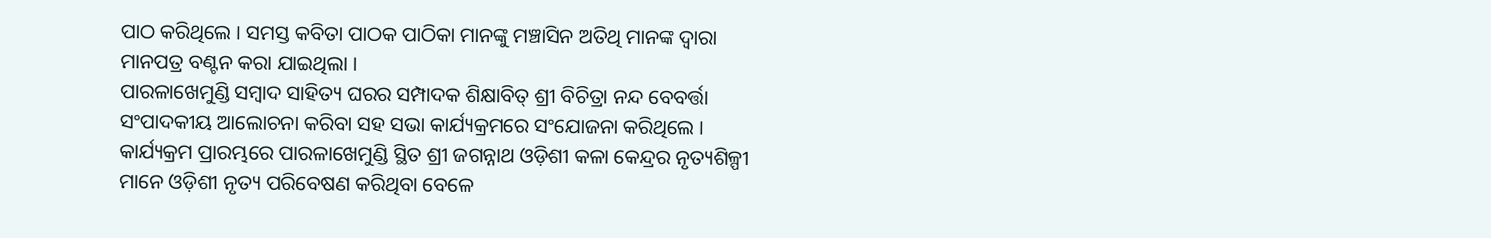ପାଠ କରିଥିଲେ । ସମସ୍ତ କବିତା ପାଠକ ପାଠିକା ମାନଙ୍କୁ ମଞ୍ଚାସିନ ଅତିଥି ମାନଙ୍କ ଦ୍ଵାରା ମାନପତ୍ର ବଣ୍ଟନ କରା ଯାଇଥିଲା ।
ପାରଳାଖେମୁଣ୍ଡି ସମ୍ବାଦ ସାହିତ୍ୟ ଘରର ସମ୍ପାଦକ ଶିକ୍ଷାବିତ୍ ଶ୍ରୀ ବିଚିତ୍ରା ନନ୍ଦ ବେବର୍ତ୍ତା ସଂପାଦକୀୟ ଆଲୋଚନା କରିବା ସହ ସଭା କାର୍ଯ୍ୟକ୍ରମରେ ସଂଯୋଜନା କରିଥିଲେ ।
କାର୍ଯ୍ୟକ୍ରମ ପ୍ରାରମ୍ଭରେ ପାରଳାଖେମୁଣ୍ଡି ସ୍ଥିତ ଶ୍ରୀ ଜଗନ୍ନାଥ ଓଡ଼ିଶୀ କଳା କେନ୍ଦ୍ରର ନୃତ୍ୟଶିଳ୍ପୀ ମାନେ ଓଡ଼ିଶୀ ନୃତ୍ୟ ପରିବେଷଣ କରିଥିବା ବେଳେ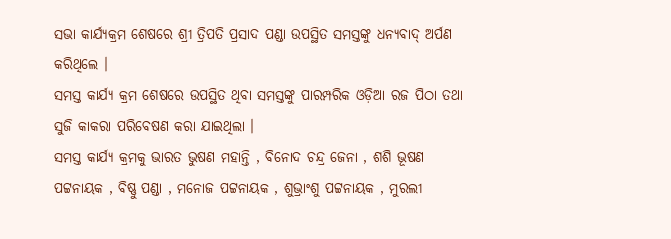ସଭା କାର୍ଯ୍ୟକ୍ରମ ଶେଷରେ ଶ୍ରୀ ତ୍ରିପତି ପ୍ରସାଦ ପଣ୍ଡା ଉପସ୍ଥିତ ସମସ୍ତଙ୍କୁ ଧନ୍ୟବାଦ୍ ଅର୍ପଣ କରିଥିଲେ ।
ସମସ୍ତ କାର୍ଯ୍ୟ କ୍ରମ ଶେଷରେ ଉପସ୍ଥିତ ଥିବା ସମସ୍ତଙ୍କୁ ପାରମ୍ପରିକ ଓଡ଼ିଆ ରଜ ପିଠା ତଥା ସୁଜି କାକରା ପରିବେଷଣ କରା ଯାଇଥିଲା ।
ସମସ୍ତ କାର୍ଯ୍ୟ କ୍ରମକୁ ଭାରତ ଭୁଷଣ ମହାନ୍ତି , ବିନୋଦ ଚନ୍ଦ୍ର ଜେନା , ଶଶି ଭୂଷଣ ପଟ୍ଟନାୟକ , ବିଷ୍ଣୁ ପଣ୍ଡା , ମନୋଜ ପଟ୍ଟନାୟକ , ଶୁଭ୍ରାଂଶୁ ପଟ୍ଟନାୟକ , ମୁରଲୀ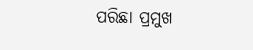ପରିଛା ପ୍ରମୁଖ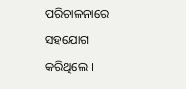ପରିଚାଳନାରେ ସହଯୋଗ କରିଥିଲେ ।